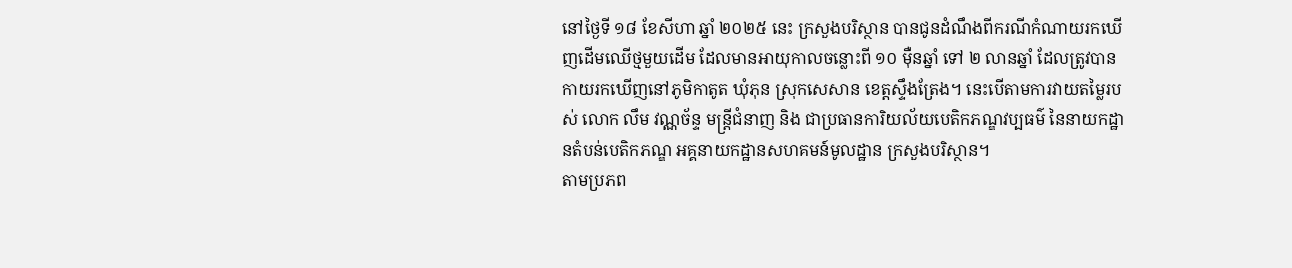នៅថ្ងៃទី ១៨ ខែសីហា ឆ្នាំ ២០២៥ នេះ ក្រសួងបរិស្ថាន បានជូនដំណឹងពីករណីកំណាយរកឃើញដើមឈើថ្មមួយដើម ដែលមានអាយុកាលចន្លោះពី ១០ ម៉ឺនឆ្នាំ ទៅ ២ លានឆ្នាំ ដែលត្រូវបានកាយរកឃើញនៅភូមិកាតូត ឃុំភុន ស្រុកសេសាន ខេត្តស្ទឹងត្រែង។ នេះបើតាមការវាយតម្លៃរបស់ លោក លឹម វណ្ណច័ន្ទ មន្ត្រីជំនាញ និង ជាប្រធានការិយល័យបេតិកភណ្ឌវប្បធម៌ នៃនាយកដ្ឋានតំបន់បេតិកភណ្ឌ អគ្គនាយកដ្ឋានសហគមន៍មូលដ្ឋាន ក្រសួងបរិស្ថាន។
តាមប្រភព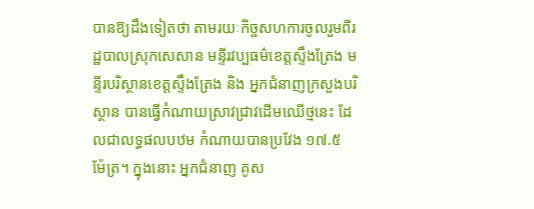បានឱ្យដឹងទៀតថា តាមរយៈកិច្ចសហការចូលរួមពីរដ្ឋបាលស្រុកសេសាន មន្ទីរវប្បធម៌ខេត្តស្ទឹងត្រែង មន្ទីរបរិស្ថានខេត្តស្ទឹងត្រែង និង អ្នកជំនាញក្រសួងបរិស្ថាន បានធ្វើកំណាយស្រាវជ្រាវដើមឈើថ្មនេះ ដែលជាលទ្ធផលបឋម កំណាយបានប្រវែង ១៧.៥ ម៉ែត្រ។ ក្នុងនោះ អ្នកជំនាញ គូស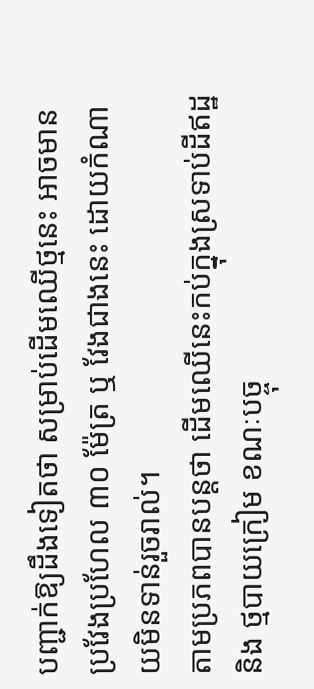បញ្ជាក់ឱ្យដឹងទៀតថា សម្រាប់ដើមឈើថ្មនេះ អាចមានប្រវែងប្រហែល ៣០ ម៉ែត្រ ឬ វែងជាងនេះ ដោយកំណាយមិនទាន់រួចរាល់។
តាមប្រភពបានបន្តថា ដើមឈើនេះកប់ក្នុងស្រទាប់ដីឥដ្ឋ និង ថ្មបាយក្រៀម ខណៈបច្ចុ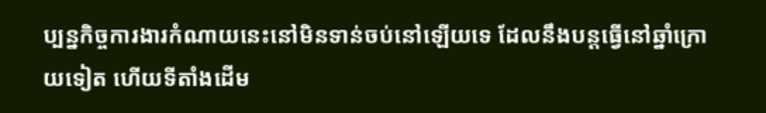ប្បន្នកិច្ចការងារកំណាយនេះនៅមិនទាន់ចប់នៅឡើយទេ ដែលនឹងបន្តធ្វើនៅឆ្នាំក្រោយទៀត ហើយទីតាំងដើម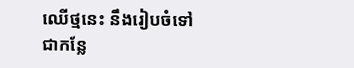ឈើថ្មនេះ នឹងរៀបចំទៅជាកន្លែ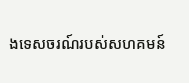ងទេសចរណ៍របស់សហគមន៍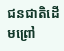ជនជាតិដើមព្រៅ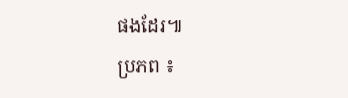ផងដែរ៕
ប្រភព ៖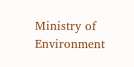Ministry of Environment